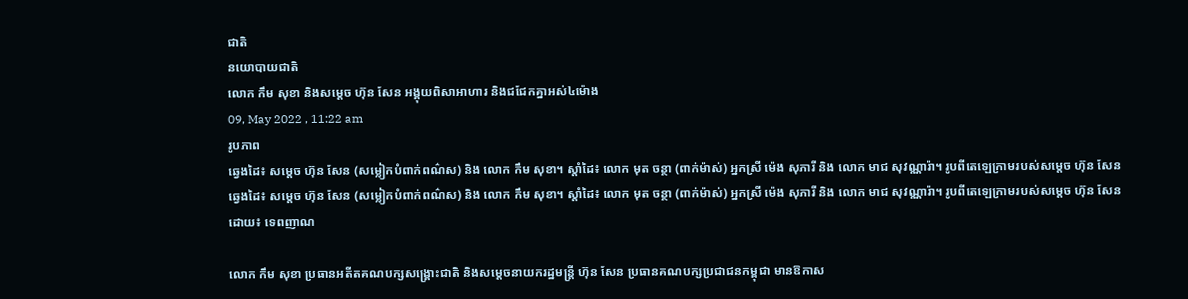ជាតិ
នយោបាយជាតិ
លោក កឹម សុខា និងសម្តេច ហ៊ុន សែន អង្គុយពិសាអាហារ និងជជែកគ្នាអស់៤ម៉ោង
09, May 2022 , 11:22 am
រូបភាព
ឆ្វេងដៃ៖ សម្តេច ហ៊ុន សែន (សម្លៀកបំពាក់ពណ៌ស) និង លោក កឹម សុខា។ ស្តាំដៃ៖ លោក មុត ចន្ថា (ពាក់ម៉ាស់) អ្នកស្រី ម៉េង សុភារី និង លោក មាជ សុវណ្ណារ៉ា។ រូបពីតេឡេក្រាមរបស់សម្តេច ហ៊ុន សែន
ឆ្វេងដៃ៖ សម្តេច ហ៊ុន សែន (សម្លៀកបំពាក់ពណ៌ស) និង លោក កឹម សុខា។ ស្តាំដៃ៖ លោក មុត ចន្ថា (ពាក់ម៉ាស់) អ្នកស្រី ម៉េង សុភារី និង លោក មាជ សុវណ្ណារ៉ា។ រូបពីតេឡេក្រាមរបស់សម្តេច ហ៊ុន សែន
ដោយ៖ ទេពញាណ

លោក កឹម សុខា ប្រធានអតីតគណបក្សសង្គ្រោះជាតិ និងសម្តេចនាយករដ្ឋមន្រ្តី ហ៊ុន សែន ប្រធានគណបក្សប្រជាជនកម្ពុជា មានឱកាស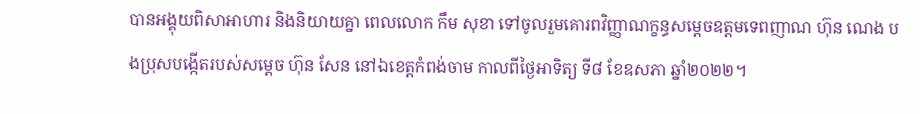បានអង្គុយពិសាអាហារ និងនិយាយគ្នា ពេលលោក កឹម សុខា ទៅចូលរួមគោរពវិញ្ញាណក្ខន្ធសម្តេចឧត្តមទេពញាណ ហ៊ុន ណេង បងប្រុសបង្កើតរបស់សម្តេច ហ៊ុន សែន នៅឯខេត្តកំពង់ចាម កាលពីថ្ងៃអាទិត្យ ទី៨ ខែឧសភា ឆ្នាំ២០២២។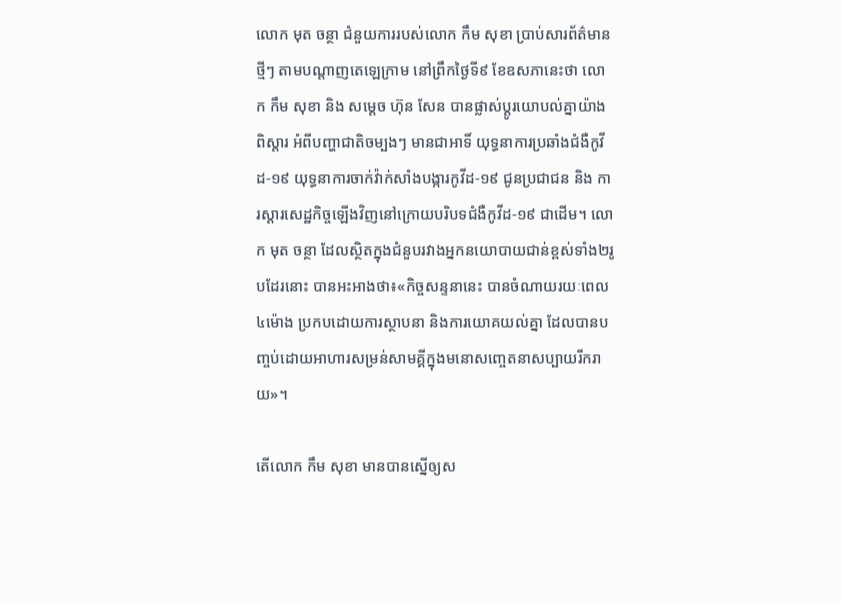លោក មុត ចន្ថា ជំនួយការរបស់លោក កឹម សុខា ប្រាប់សារព័ត៌មានថ្មីៗ តាមបណ្តាញតេឡេក្រាម នៅព្រឹកថ្ងៃទី៩ ខែឧសភានេះថា លោក កឹម សុខា និង សម្តេច ហ៊ុន សែន បានផ្លាស់ប្តូរយោបល់គ្នាយ៉ាងពិស្តារ អំពីបញ្ហាជាតិចម្បងៗ មានជាអាទិ៍ យុទ្ធនាការប្រឆាំងជំងឺកូវីដ-១៩ យុទ្ធនាការចាក់វ៉ាក់សាំងបង្ការកូវីដ-១៩ ជូនប្រជាជន និង ការស្តារសេដ្ឋកិច្ចឡើងវិញនៅក្រោយបរិបទជំងឺកូវីដ-១៩ ជាដើម។ លោក មុត ចន្ថា ដែលស្ថិតក្នុងជំនួបរវាងអ្នកនយោបាយជាន់ខ្ពស់ទាំង២រូបដែរនោះ បានអះអាងថា៖«កិច្ចសន្ទនានេះ បានចំណាយរយៈពេល៤ម៉ោង ប្រកបដោយការស្ថាបនា និងការយោគយល់គ្នា ដែលបានបញ្ចប់ដោយអាហារសម្រន់សាមគ្គីក្នុងមនោសញ្ចេតនាសប្បាយរីករាយ»។

តើលោក កឹម សុខា មានបានស្នើឲ្យស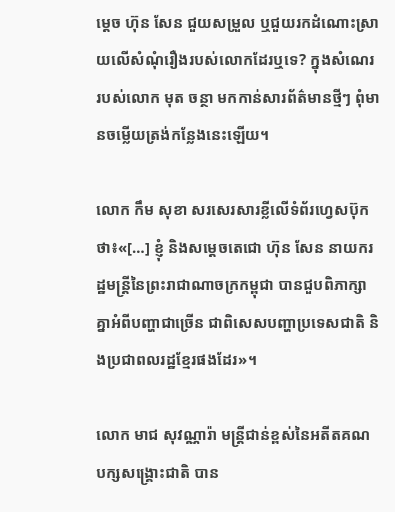ម្តេច ហ៊ុន សែន ជួយសម្រួល ឬជួយរកដំណោះស្រាយលើសំណុំរឿងរបស់លោកដែរឬទេ? ក្នុងសំណេររបស់លោក មុត ចន្ថា មកកាន់សារព័ត៌មានថ្មីៗ ពុំមានចម្លើយត្រង់កន្លែងនេះឡើយ។

លោក កឹម សុខា សរសេរសារខ្លីលើទំព័រហ្វេសប៊ុកថា៖«[…] ខ្ញុំ និងសម្តេចតេជោ ហ៊ុន សែន នាយករដ្ឋមន្ត្រីនៃព្រះរាជាណាចក្រកម្ពុជា បានជួបពិភាក្សាគ្នាអំពីបញ្ហាជាច្រើន ជាពិសេសបញ្ហាប្រទេសជាតិ និងប្រជាពលរដ្ឋខ្មែរផងដែរ»។

លោក មាជ សុវណ្ណារ៉ា មន្រ្តីជាន់ខ្ពស់នៃអតីតគណបក្សសង្គ្រោះជាតិ បាន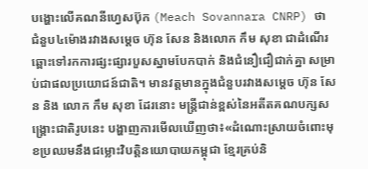បង្ហោះលើគណនីហ្វេសប៊ុក (Meach Sovannara CNRP) ថា ជំនួប៤ម៉ោងរវាងសម្តេច ហ៊ុន សែន និងលោក កឹម សុខា ជាដំណើរឆ្ពោះទៅរកការផ្សះផ្សារបួសស្នាមបែកបាក់ និងជំនឿជឿជាក់គ្នា សម្រាប់ជាផលប្រយោជន៍ជាតិ។ មានវត្តមានក្នុងជំនួបរវាងសម្តេច ហ៊ុន សែន និង លោក កឹម សុខា ដែរនោះ មន្រ្តីជាន់ខ្ពស់នៃអតីតគណបក្សសង្គ្រោះជាតិរូបនេះ បង្ហាញការមើលឃើញថា៖«ដំណោះស្រាយចំពោះមុខប្រឈមនឹងជម្លោះវិបត្តិនយោបាយកម្ពុជា ខ្មែរគ្រប់និ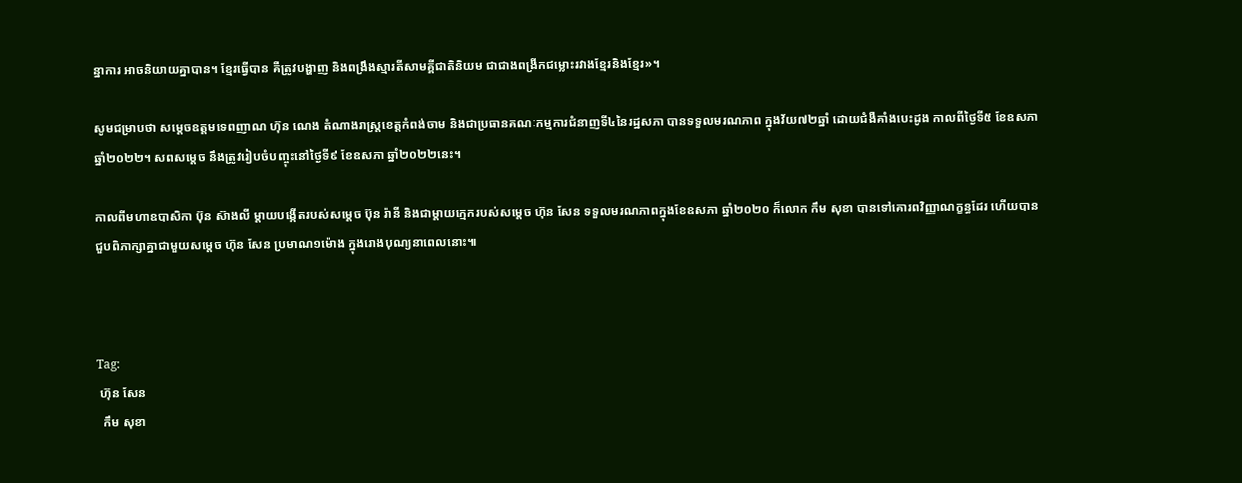ន្នាការ អាចនិយាយគ្នាបាន។ ខ្មែរធ្វើបាន គឺត្រូវបង្ហាញ និងពង្រឹងស្មារតីសាមគ្គីជាតិនិយម ជាជាងពង្រីកជម្លោះរវាងខ្មែរនិងខ្មែរ»។

សូមជម្រាបថា សម្តេចឧត្តមទេពញាណ ហ៊ុន ណេង តំណាងរាស្រ្តខេត្តកំពង់ចាម និងជាប្រធានគណៈកម្មការជំនាញទី៤នៃរដ្ឋសភា បានទទួលមរណភាព ក្នុងវ័យ៧២ឆ្នាំ ដោយជំងឺគាំងបេះដូង កាលពីថ្ងៃទី៥ ខែឧសភា ឆ្នាំ២០២២។ សពសម្តេច នឹងត្រូវរៀបចំបញ្ចុះនៅថ្ងៃទី៩ ខែឧសភា ឆ្នាំ២០២២នេះ។

កាលពីមហាឧបាសិកា ប៊ុន ស៊ាងលី ម្តាយបង្កើតរបស់សម្តេច ប៊ុន រ៉ានី និងជាម្តាយក្មេករបស់សម្តេច ហ៊ុន សែន ទទួលមរណភាពក្នុងខែឧសភា ឆ្នាំ២០២០ ក៏លោក កឹម សុខា បានទៅគោរពវិញ្ញាណក្ខន្ធដែរ ហើយបានជួបពិភាក្សាគ្នាជាមួយសម្តេច ហ៊ុន សែន ប្រមាណ១ម៉ោង ក្នុងរោងបុណ្យនាពេលនោះ៕



Tag:
 ហ៊ុន សែន
  កឹម សុខា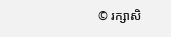© រក្សាសិ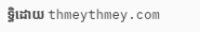ទ្ធិដោយ thmeythmey.com